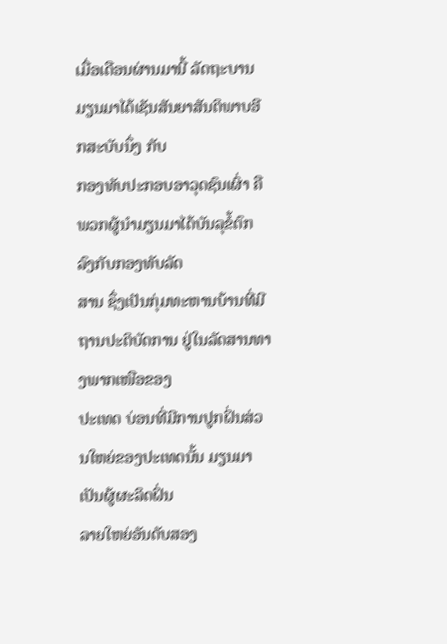ເມື່ອເດືອນຜ່ານມານີ້ ລັດຖະບານມຽນມາໄດ້ເຊັນສັນຍາສັນຕິພາບອີກສະບັບນຶ່ງ ກັບ
ກອງທັບປະກອບອາວຸດຊົນເຜົ່າ ຄືພວກຜູ້ນໍາມຽນມາໄດ້ບັນລຸຂໍ້ຕົກລົງກັບກອງທັບລັດ
ສານ ຊຶ່ງເປັນກຸ່ມທະຫານບ້ານທີ່ມີຖານປະຕິບັດການ ຢູ່ໃນລັດສານທາງພາກເໜືອຂອງ
ປະເທດ ບ່ອນທີ່ມີການປູກຝິ່ນສ່ວນໃຫຍ່ຂອງປະເທດນັ້ນ ມຽນມາເປັນຜູ້ຜະລິດຝິ່ນ
ລາຍໃຫຍ່ອັນດັບສອງ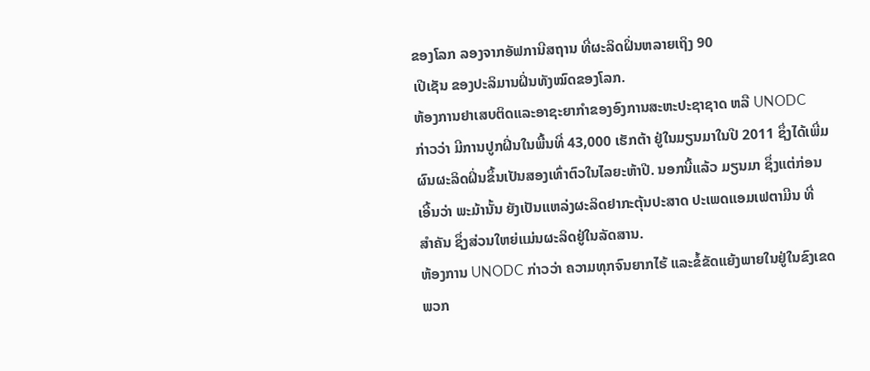ຂອງໂລກ ລອງຈາກອັຟການີສຖານ ທີ່ຜະລິດຝິ່ນຫລາຍເຖິງ 90
ເປີເຊັນ ຂອງປະລິມານຝິ່ນທັງໝົດຂອງໂລກ.
ຫ້ອງການຢາເສບຕິດແລະອາຊະຍາກໍາຂອງອົງການສະຫະປະຊາຊາດ ຫລື UNODC
ກ່າວວ່າ ມີການປູກຝິ່ນໃນພື້ນທີ່ 43,000 ເຮັກຕ້າ ຢູ່ໃນມຽນມາໃນປີ 2011 ຊຶ່ງໄດ້ເພີ່ມ
ຜົນຜະລິດຝິ່ນຂຶ້ນເປັນສອງເທົ່າຕົວໃນໄລຍະຫ້າປີ. ນອກນີ້ແລ້ວ ມຽນມາ ຊຶ່ງແຕ່ກ່ອນ
ເອີ້ນວ່າ ພະມ້ານັ້ນ ຍັງເປັນແຫລ່ງຜະລິດຢາກະຕຸ້ນປະສາດ ປະເພດແອມເຟຕາມີນ ທີ່
ສໍາຄັນ ຊຶ່ງສ່ວນໃຫຍ່ແມ່ນຜະລິດຢູ່ໃນລັດສານ.
ຫ້ອງການ UNODC ກ່າວວ່າ ຄວາມທຸກຈົນຍາກໄຮ້ ແລະຂໍ້ຂັດແຍ້ງພາຍໃນຢູ່ໃນຂົງເຂດ
ພວກ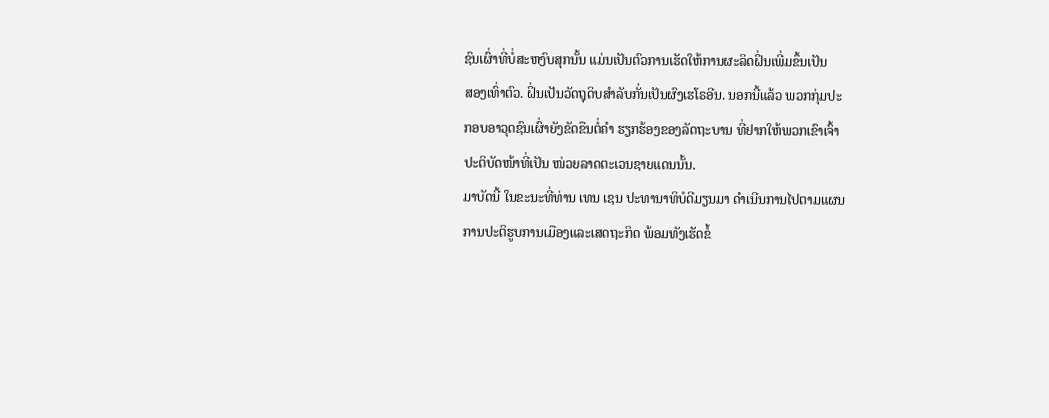ຊົນເຜົ່າທີ່ບໍ່ສະຫງົບສຸກນັ້ນ ແມ່ນເປັນຕົວການເຮັດໃຫ້ການຜະລິດຝິ່ນເພີ່ມຂຶ້ນເປັນ
ສອງເທົ່າຕົວ. ຝິ່ນເປັນວັດຖຸດິບສໍາລັບກັ່ນເປັນຜົງເຮໂຣອີນ. ນອກນີ້ແລ້ວ ພວກກຸ່ມປະ
ກອບອາວຸດຊົນເຜົ່າຍັງຂັດຂືນຕໍ່ຄໍາ ຮຽກຮ້ອງຂອງລັດຖະບານ ທີ່ຢາກໃຫ້ພວກເຂົາເຈົ້າ
ປະຕິບັດໜ້າທີ່ເປັນ ໜ່ວຍລາດຕະເວນຊາຍແດນນັ້ນ.
ມາບັດນີ້ ໃນຂະນະທີ່ທ່ານ ເທນ ເຊນ ປະທານາທິບໍດີມຽນມາ ດໍາເນີນການໄປຕາມແຜນ
ການປະຕິຮູບການເມືອງແລະເສດຖະກິດ ພ້ອມທັງເຮັດຂໍ້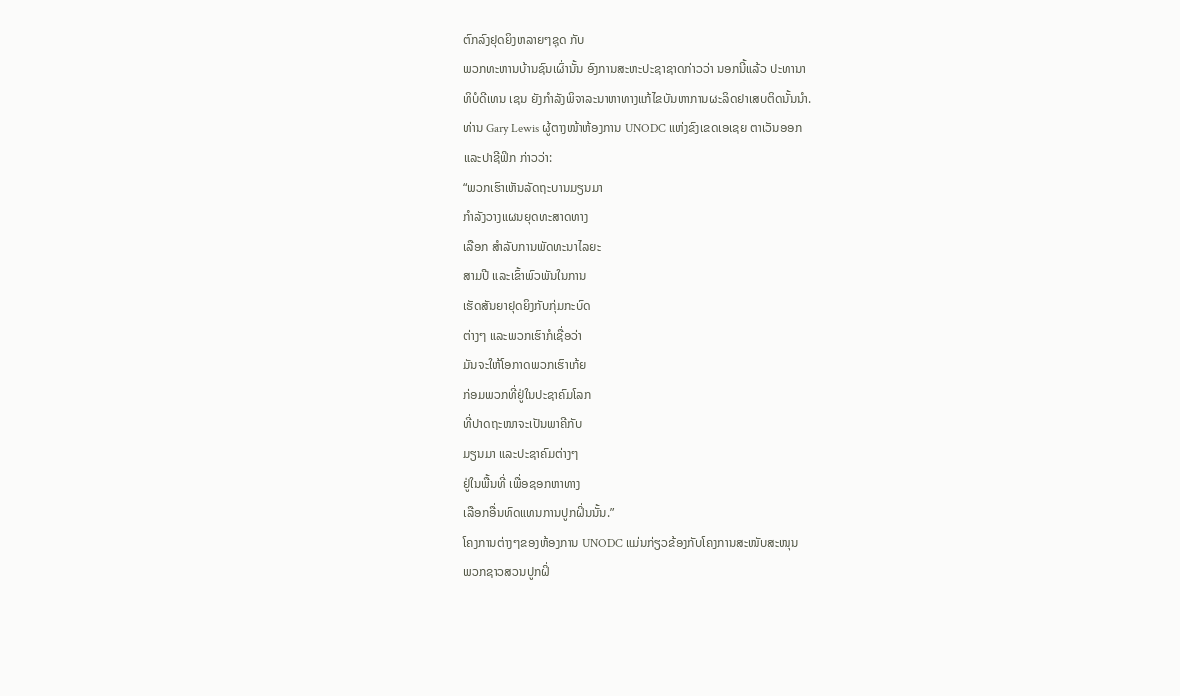ຕົກລົງຢຸດຍິງຫລາຍໆຊຸດ ກັບ
ພວກທະຫານບ້ານຊົນເຜົ່ານັ້ນ ອົງການສະຫະປະຊາຊາດກ່າວວ່າ ນອກນີ້ແລ້ວ ປະທານາ
ທິບໍດີເທນ ເຊນ ຍັງກໍາລັງພິຈາລະນາຫາທາງແກ້ໄຂບັນຫາການຜະລິດຢາເສບຕິດນັ້ນນໍາ.
ທ່ານ Gary Lewis ຜູ້ຕາງໜ້າຫ້ອງການ UNODC ແຫ່ງຂົງເຂດເອເຊຍ ຕາເວັນອອກ
ແລະປາຊີຟິກ ກ່າວວ່າ:
“ພວກເຮົາເຫັນລັດຖະບານມຽນມາ
ກໍາລັງວາງແຜນຍຸດທະສາດທາງ
ເລືອກ ສໍາລັບການພັດທະນາໄລຍະ
ສາມປີ ແລະເຂົ້າພົວພັນໃນການ
ເຮັດສັນຍາຢຸດຍິງກັບກຸ່ມກະບົດ
ຕ່າງໆ ແລະພວກເຮົາກໍເຊື່ອວ່າ
ມັນຈະໃຫ້ໂອກາດພວກເຮົາເກ້ຍ
ກ່ອມພວກທີ່ຢູ່ໃນປະຊາຄົມໂລກ
ທີ່ປາດຖະໜາຈະເປັນພາຄີກັບ
ມຽນມາ ແລະປະຊາຄົມຕ່າງໆ
ຢູ່ໃນພື້ນທີ່ ເພື່ອຊອກຫາທາງ
ເລືອກອື່ນທົດແທນການປູກຝິ່ນນັ້ນ.”
ໂຄງການຕ່າງໆຂອງຫ້ອງການ UNODC ແມ່ນກ່ຽວຂ້ອງກັບໂຄງການສະໜັບສະໜຸນ
ພວກຊາວສວນປູກຝິ່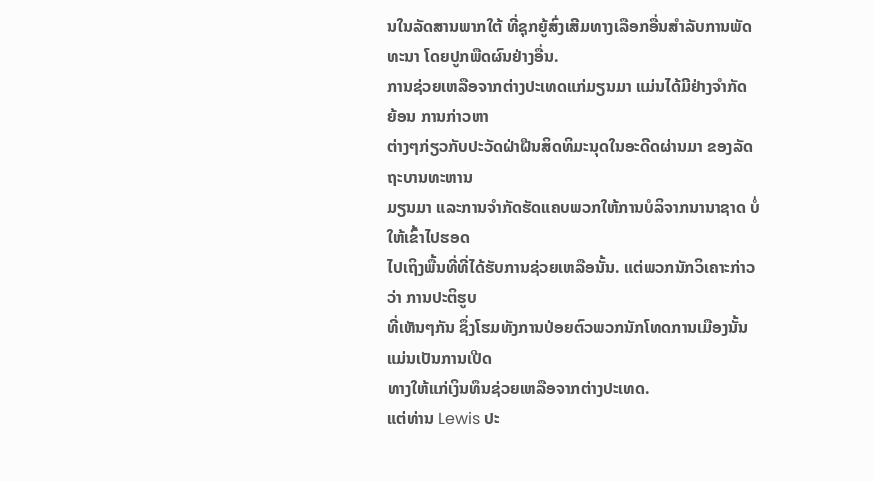ນໃນລັດສານພາກໃຕ້ ທີ່ຊຸກຍູ້ສົ່ງເສີມທາງເລືອກອື່ນສໍາລັບການພັດ
ທະນາ ໂດຍປູກພືດຜົນຢ່າງອື່ນ.
ການຊ່ວຍເຫລືອຈາກຕ່າງປະເທດແກ່ມຽນມາ ແມ່ນໄດ້ມີຢ່າງຈໍາກັດ ຍ້ອນ ການກ່າວຫາ
ຕ່າງໆກ່ຽວກັບປະວັດຝ່າຝືນສິດທິມະນຸດໃນອະດີດຜ່ານມາ ຂອງລັດຖະບານທະຫານ
ມຽນມາ ແລະການຈໍາກັດຮັດແຄບພວກໃຫ້ການບໍລິຈາກນານາຊາດ ບໍ່ໃຫ້ເຂົ້າໄປຮອດ
ໄປເຖິງພື້ນທີ່ທີ່ໄດ້ຮັບການຊ່ວຍເຫລືອນັ້ນ. ແຕ່ພວກນັກວິເຄາະກ່າວວ່າ ການປະຕິຮູບ
ທີ່ເຫັນໆກັນ ຊຶ່ງໂຮມທັງການປ່ອຍຕົວພວກນັກໂທດການເມືອງນັ້ນ ແມ່ນເປັນການເປີດ
ທາງໃຫ້ແກ່ເງິນທຶນຊ່ວຍເຫລືອຈາກຕ່າງປະເທດ.
ແຕ່ທ່ານ Lewis ປະ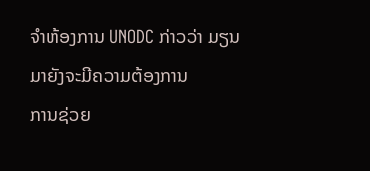ຈໍາຫ້ອງການ UNODC ກ່າວວ່າ ມຽນມາຍັງຈະມີຄວາມຕ້ອງການ
ການຊ່ວຍ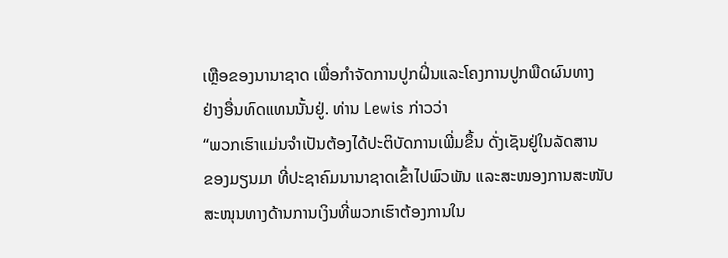ເຫຼືອຂອງນານາຊາດ ເພື່ອກໍາຈັດການປູກຝິ່ນແລະໂຄງການປູກພືດຜົນທາງ
ຢ່າງອື່ນທົດແທນນັ້ນຢູ່. ທ່ານ Lewis ກ່າວວ່າ
“ພວກເຮົາແມ່ນຈໍາເປັນຕ້ອງໄດ້ປະຕິບັດການເພີ່ມຂຶ້ນ ດັ່ງເຊັນຢູ່ໃນລັດສານ
ຂອງມຽນມາ ທີ່ປະຊາຄົມນານາຊາດເຂົ້າໄປພົວພັນ ແລະສະໜອງການສະໜັບ
ສະໜຸນທາງດ້ານການເງິນທີ່ພວກເຮົາຕ້ອງການໃນ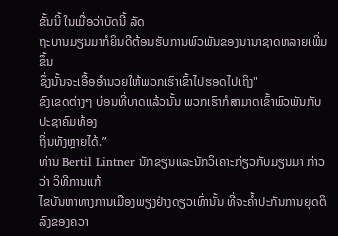ຂັ້ນນີ້ ໃນເມື່ອວ່າບັດນີ້ ລັດ
ຖະບານມຽນມາກໍຍິນດີຕ້ອນຮັບການພົວພັນຂອງນານາຊາດຫລາຍເພີ່ມຂຶ້ນ
ຊຶ່ງນັ້ນຈະເອື້ອອໍານວຍໃຫ້ພວກເຮົາເຂົ້າໄປຮອດໄປເຖິງ"
ຂົງເຂດຕ່າງໆ ບ່ອນທີ່ບາດແລ້ວນັ້ນ ພວກເຮົາກໍສາມາດເຂົ້າພົວພັນກັບປະຊາຄົມທ້ອງ
ຖິ່ນທັງຫຼາຍໄດ້.”
ທ່ານ Bertil Lintner ນັກຂຽນແລະນັກວິເຄາະກ່ຽວກັບມຽນມາ ກ່າວວ່າ ວິທີການແກ້
ໄຂບັນຫາທາງການເມືອງພຽງຢ່າງດຽວເທົ່ານັ້ນ ທີ່ຈະຄໍ້າປະກັນການຍຸດຕິລົງຂອງຄວາ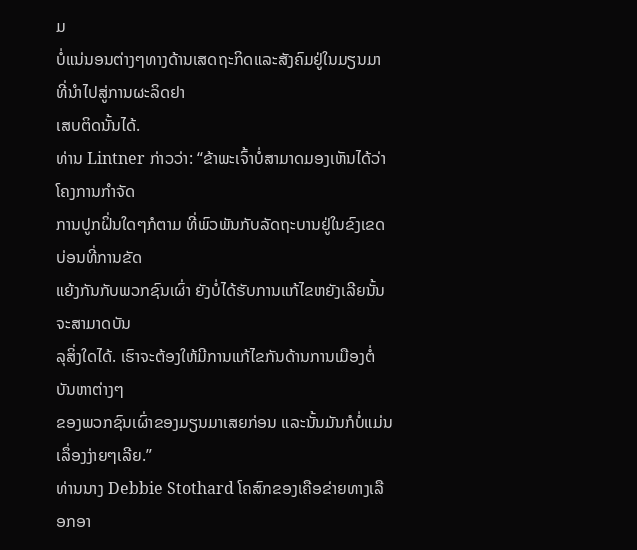ມ
ບໍ່ແນ່ນອນຕ່າງໆທາງດ້ານເສດຖະກິດແລະສັງຄົມຢູ່ໃນມຽນມາ ທີ່ນໍາໄປສູ່ການຜະລິດຢາ
ເສບຕິດນັ້ນໄດ້.
ທ່ານ Lintner ກ່າວວ່າ: “ຂ້າພະເຈົ້າບໍ່ສາມາດມອງເຫັນໄດ້ວ່າ ໂຄງການກໍາຈັດ
ການປູກຝິ່ນໃດໆກໍຕາມ ທີ່ພົວພັນກັບລັດຖະບານຢູ່ໃນຂົງເຂດບ່ອນທີ່ການຂັດ
ແຍ້ງກັນກັບພວກຊົນເຜົ່າ ຍັງບໍ່ໄດ້ຮັບການແກ້ໄຂຫຍັງເລີຍນັ້ນ ຈະສາມາດບັນ
ລຸສິ່ງໃດໄດ້. ເຮົາຈະຕ້ອງໃຫ້ມີການແກ້ໄຂກັນດ້ານການເມືອງຕໍ່ບັນຫາຕ່າງໆ
ຂອງພວກຊົນເຜົ່າຂອງມຽນມາເສຍກ່ອນ ແລະນັ້ນມັນກໍບໍ່ແມ່ນເລຶ່ອງງ່າຍໆເລີຍ.”
ທ່ານນາງ Debbie Stothard ໂຄສົກຂອງເຄືອຂ່າຍທາງເລືອກອາ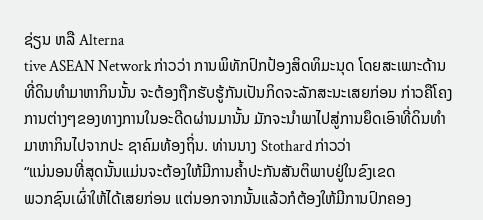ຊ່ຽນ ຫລື Alterna
tive ASEAN Network ກ່າວວ່າ ການພິທັກປົກປ້ອງສິດທິມະນຸດ ໂດຍສະເພາະດ້ານ
ທີ່ດິນທໍາມາຫາກິນນັ້ນ ຈະຕ້ອງຖືກຮັບຮູ້ກັນເປັນກິດຈະລັກສະນະເສຍກ່ອນ ກ່າວຄືໂຄງ
ການຕ່າງໆຂອງທາງການໃນອະດີດຜ່ານມານັ້ນ ມັກຈະນໍາພາໄປສູ່ການຍຶດເອົາທີ່ດິນທໍາ
ມາຫາກິນໄປຈາກປະ ຊາຄົມທ້ອງຖິ່ນ. ທ່ານນາງ Stothard ກ່າວວ່າ
“ແນ່ນອນທີ່ສຸດນັ້ນແມ່ນຈະຕ້ອງໃຫ້ມີການຄໍ້າປະກັນສັນຕິພາບຢູ່ໃນຂົງເຂດ
ພວກຊົນເຜົ່າໃຫ້ໄດ້ເສຍກ່ອນ ແຕ່ນອກຈາກນັ້ນແລ້ວກໍຕ້ອງໃຫ້ມີການປົກຄອງ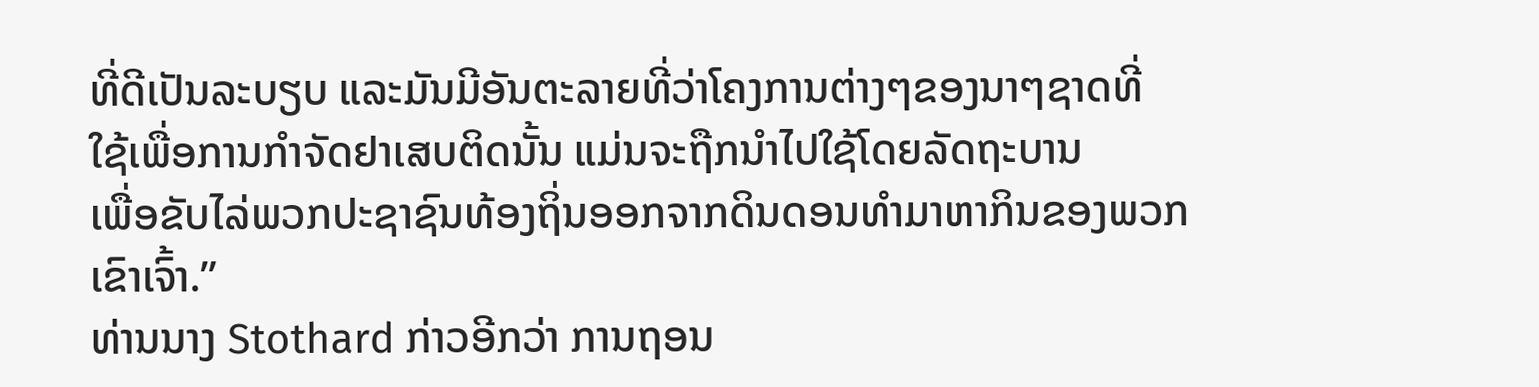ທີ່ດີເປັນລະບຽບ ແລະມັນມີອັນຕະລາຍທີ່ວ່າໂຄງການຕ່າງໆຂອງນາໆຊາດທີ່
ໃຊ້ເພື່ອການກໍາຈັດຢາເສບຕິດນັ້ນ ແມ່ນຈະຖືກນໍາໄປໃຊ້ໂດຍລັດຖະບານ
ເພື່ອຂັບໄລ່ພວກປະຊາຊົນທ້ອງຖິ່ນອອກຈາກດິນດອນທໍາມາຫາກິນຂອງພວກ
ເຂົາເຈົ້າ.”
ທ່ານນາງ Stothard ກ່າວອີກວ່າ ການຖອນ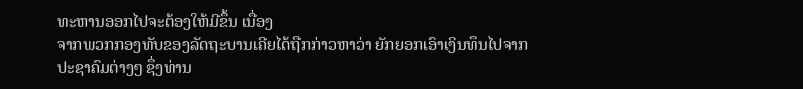ທະຫານອອກໄປຈະຕ້ອງໃຫ້ມີຂຶ້ນ ເນື່ອງ
ຈາກພວກກອງທັບຂອງລັດຖະບານເຄີຍໄດ້ຖືກກ່າວຫາວ່າ ຍັກຍອກເອົາເງິນທຶນໄປຈາກ
ປະຊາຄົມຕ່າງໆ ຊຶ່ງທ່ານ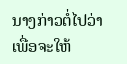ນາງກ່າວຕໍ່ໄປວ່າ ເພື່ອຈະໃຫ້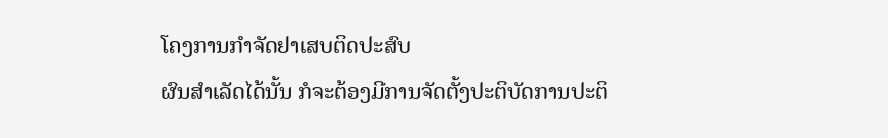ໂຄງການກໍາຈັດຢາເສບຕິດປະສົບ
ຜົນສໍາເລັດໄດ້ນັ້ນ ກໍຈະຕ້ອງມີການຈັດຕັ້ງປະຕິບັດການປະຕິ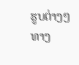ຮູບຕ່າງໆທາງ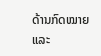ດ້ານກົດໝາຍ
ແລະ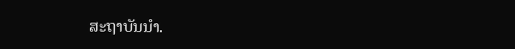ສະຖາບັນນໍາ.